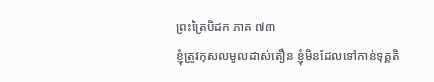ព្រះត្រៃបិដក ភាគ ៧៣
ខ្ញុំត្រូវកុសលមូលដាស់តឿន ខ្ញុំមិនដែលទៅកាន់ទុគ្គតិ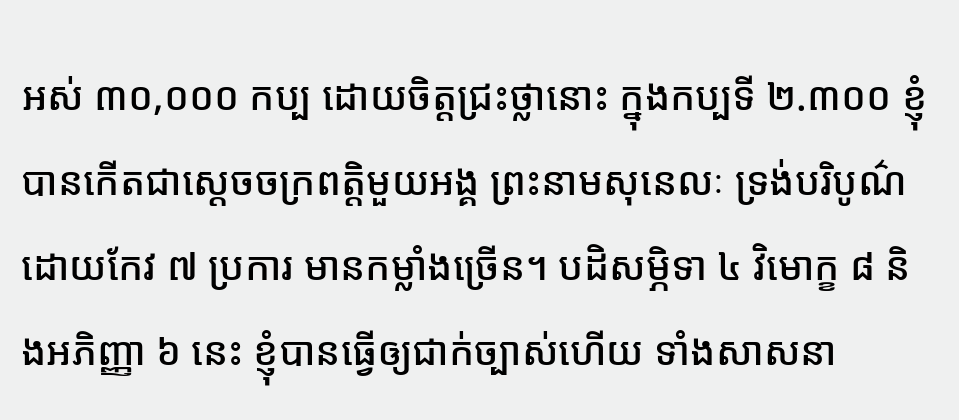អស់ ៣០,០០០ កប្ប ដោយចិត្តជ្រះថ្លានោះ ក្នុងកប្បទី ២.៣០០ ខ្ញុំបានកើតជាស្ដេចចក្រពត្តិមួយអង្គ ព្រះនាមសុនេលៈ ទ្រង់បរិបូណ៌ដោយកែវ ៧ ប្រការ មានកម្លាំងច្រើន។ បដិសម្ភិទា ៤ វិមោក្ខ ៨ និងអភិញ្ញា ៦ នេះ ខ្ញុំបានធ្វើឲ្យជាក់ច្បាស់ហើយ ទាំងសាសនា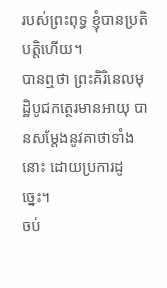របស់ព្រះពុទ្ធ ខ្ញុំបានប្រតិបត្តិហើយ។
បានឮថា ព្រះគិរិនេលមុដ្ឋិបូជកត្ថេរមានអាយុ បានសម្ដែងនូវគាថាទាំងនោះ ដោយប្រការដូច្នេះ។
ចប់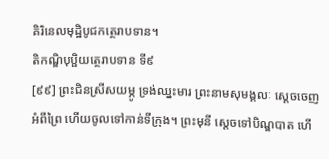គិរិនេលមុដ្ឋិបូជកត្ថេរាបទាន។
តិកណ្ឌិបុប្ផិយត្ថេរាបទាន ទី៩
[៩៩] ព្រះជិនស្រីសយម្ភូ ទ្រង់ឈ្នះមារ ព្រះនាមសុមង្គលៈ ស្ដេចចេញអំពីព្រៃ ហើយចូលទៅកាន់ទីក្រុង។ ព្រះមុនី ស្ដេចទៅបិណ្ឌបាត ហើ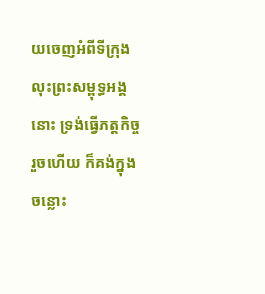យចេញអំពីទីក្រុង លុះព្រះសម្ពុទ្ធអង្គនោះ ទ្រង់ធ្វើភត្តកិច្ចរួចហើយ ក៏គង់ក្នុងចន្លោះ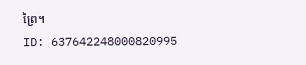ព្រៃ។
ID: 637642248000820995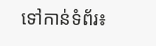ទៅកាន់ទំព័រ៖